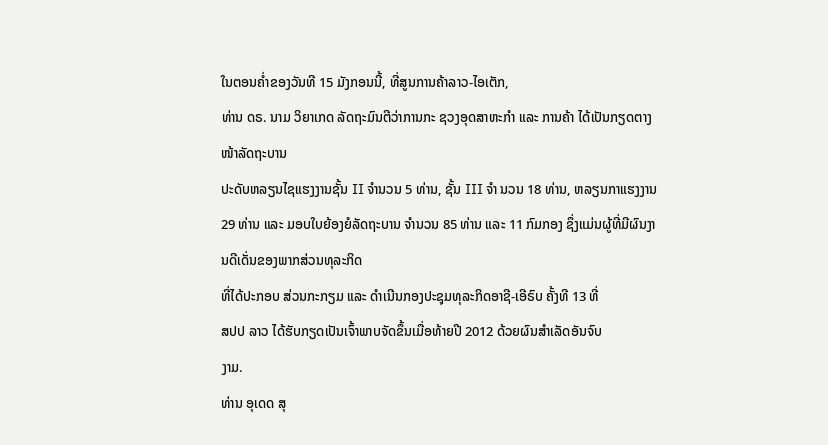ໃນຕອນຄ່ຳຂອງວັນທີ 15 ມັງກອນນີ້, ທີ່ສູນການຄ້າລາວ-ໄອເຕັກ,
ທ່ານ ດຣ. ນາມ ວິຍາເກດ ລັດຖະມົນຕີວ່າການກະ ຊວງອຸດສາຫະກຳ ແລະ ການຄ້າ ໄດ້ເປັນກຽດຕາງໜ້າລັດຖະບານ
ປະດັບຫລຽນໄຊແຮງງານຊັ້ນ II ຈຳນວນ 5 ທ່ານ, ຊັ້ນ III ຈຳ ນວນ 18 ທ່ານ, ຫລຽນກາແຮງງານ
29 ທ່ານ ແລະ ມອບໃບຍ້ອງຍໍລັດຖະບານ ຈຳນວນ 85 ທ່ານ ແລະ 11 ກົມກອງ ຊຶ່ງແມ່ນຜູ້ທີ່ມີຜົນງານດີເດັ່ນຂອງພາກສ່ວນທຸລະກິດ
ທີ່ໄດ້ປະກອບ ສ່ວນກະກຽມ ແລະ ດຳເນີນກອງປະຊຸມທຸລະກິດອາຊີ-ເອີຣົບ ຄັ້ງທີ 13 ທີ່
ສປປ ລາວ ໄດ້ຮັບກຽດເປັນເຈົ້າພາບຈັດຂຶ້ນເມື່ອທ້າຍປີ 2012 ດ້ວຍຜົນສຳເລັດອັນຈົບ
ງາມ.
ທ່ານ ອຸເດດ ສຸ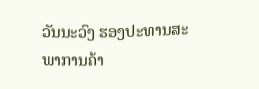ວັນນະວົງ ຮອງປະທານສະພາການຄ້າ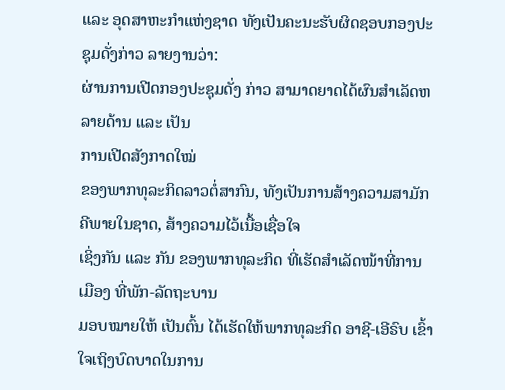ແລະ ອຸດສາຫະກຳແຫ່ງຊາດ ທັງເປັນຄະນະຮັບຜິດຊອບກອງປະຊຸມດັ່ງກ່າວ ລາຍງານວ່າ:
ຜ່ານການເປີດກອງປະຊຸມດັ່ງ ກ່າວ ສາມາດຍາດໄດ້ຜົນສຳເລັດຫລາຍດ້ານ ແລະ ເປັນ
ການເປີດສັງກາດໃໝ່
ຂອງພາກທຸລະກິດລາວຕໍ່ສາກົນ, ທັງເປັນການສ້າງຄວາມສາມັກຄີພາຍໃນຊາດ, ສ້າງຄວາມໄວ້ເນື້ອເຊື່ອໃຈ
ເຊິ່ງກັນ ແລະ ກັນ ຂອງພາກທຸລະກິດ ທີ່ເຮັດສຳເລັດໜ້າທີ່ການເມືອງ ທີ່ພັກ-ລັດຖະບານ
ມອບໝາຍໃຫ້ ເປັນຕົ້ນ ໄດ້ເຮັດໃຫ້ພາກທຸລະກິດ ອາຊີ-ເອີຣົບ ເຂົ້າໃຈເຖິງບົດບາດໃນການ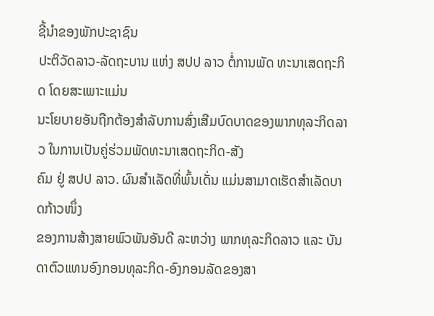ຊີ້ນຳຂອງພັກປະຊາຊົນ
ປະຕິວັດລາວ-ລັດຖະບານ ແຫ່ງ ສປປ ລາວ ຕໍ່ການພັດ ທະນາເສດຖະກິດ ໂດຍສະເພາະແມ່ນ
ນະໂຍບາຍອັນຖືກຕ້ອງສຳລັບການສົ່ງເສີມບົດບາດຂອງພາກທຸລະກິດລາວ ໃນການເປັນຄູ່ຮ່ວມພັດທະນາເສດຖະກິດ-ສັງ
ຄົມ ຢູ່ ສປປ ລາວ. ຜົນສຳເລັດທີ່ພົ້ນເດັ່ນ ແມ່ນສາມາດເຮັດສຳເລັດບາດກ້າວໜຶ່ງ
ຂອງການສ້າງສາຍພົວພັນອັນດີ ລະຫວ່າງ ພາກທຸລະກິດລາວ ແລະ ບັນດາຕົວແທນອົງກອນທຸລະກິດ-ອົງກອນລັດຂອງສາ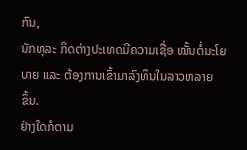ກົນ,
ນັກທຸລະ ກິດຕ່າງປະເທດມີຄວາມເຊື່ອ ໝັ້ນຕໍ່ນະໂຍບາຍ ແລະ ຕ້ອງການເຂົ້າມາລົງທຶນໃນລາວຫລາຍ
ຂຶ້ນ.
ຢ່າງໃດກໍຕາມ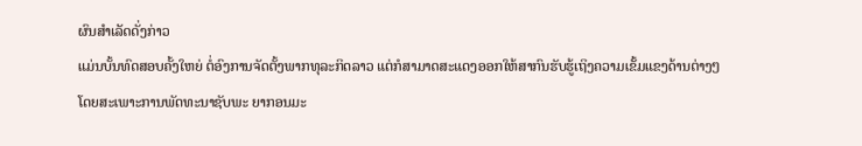ຜົນສຳເລັດດັ່ງກ່າວ
ແມ່ນບັ້ນທົດສອບຄັ້ງໃຫຍ່ ຕໍ່ອົງການຈັດຕັ້ງພາກທຸລະກິດລາວ ແຕ່ກໍສາມາດສະແດງອອກໃຫ້ສາກົນຮັບຮູ້ເຖິງຄວາມເຂັ້ມແຂງດ້ານຕ່າງໆ
ໂດຍສະເພາະການພັດທະນາຊັບພະ ຍາກອນມະ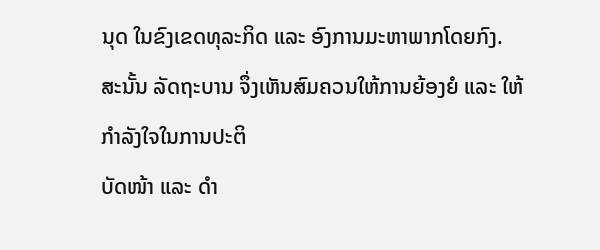ນຸດ ໃນຂົງເຂດທຸລະກິດ ແລະ ອົງການມະຫາພາກໂດຍກົງ.
ສະນັ້ນ ລັດຖະບານ ຈຶ່ງເຫັນສົມຄວນໃຫ້ການຍ້ອງຍໍ ແລະ ໃຫ້ກຳລັງໃຈໃນການປະຕິ
ບັດໜ້າ ແລະ ດຳ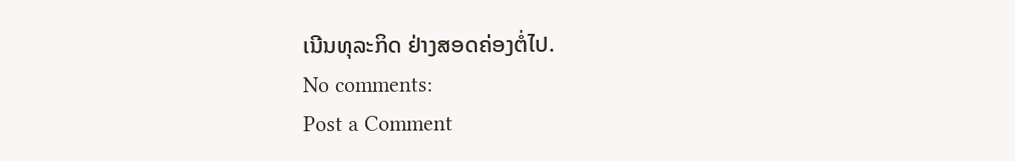ເນີນທຸລະກິດ ຢ່າງສອດຄ່ອງຕໍ່ໄປ.
No comments:
Post a Comment